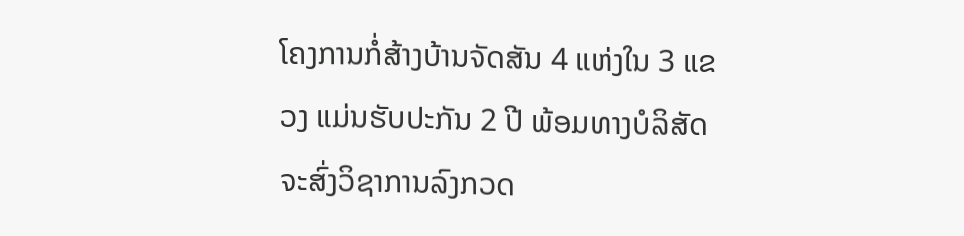ໂຄງການກໍ່ສ້າງບ້ານຈັດສັນ 4 ແຫ່ງໃນ 3 ແຂວງ ແມ່ນຮັບປະກັນ 2 ປີ ພ້ອມທາງບໍລິສັດຈະສົ່ງວິຊາການລົງກວດ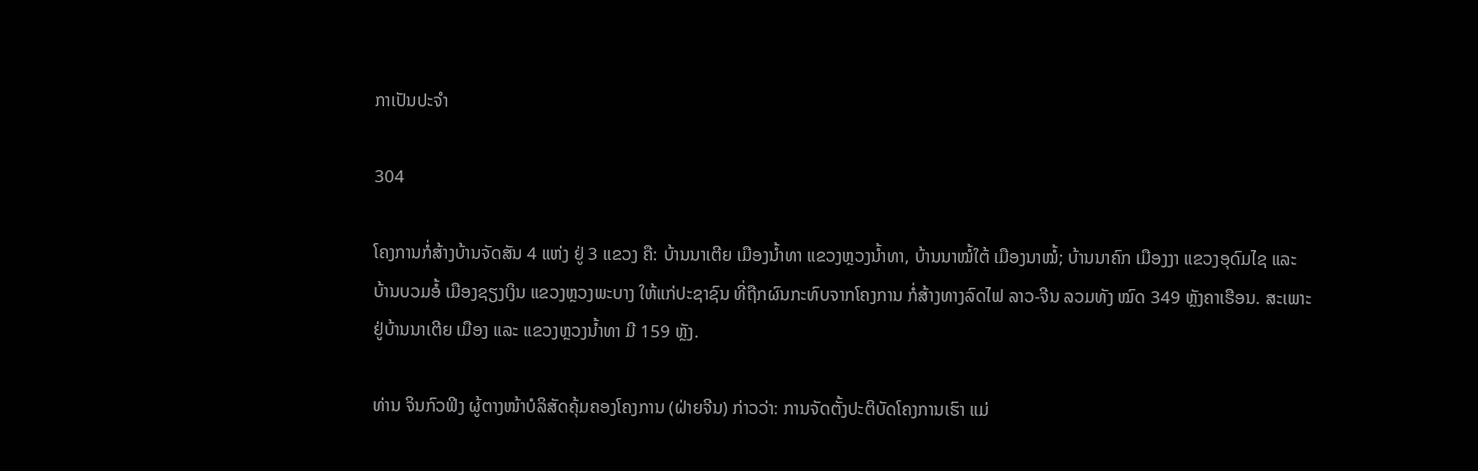ກາເປັນປະຈຳ

304

ໂຄງການກໍ່ສ້າງບ້ານຈັດສັນ 4 ແຫ່ງ ຢູ່ 3 ແຂວງ ຄື: ບ້ານນາເຕີຍ ເມືອງນ້ຳທາ ແຂວງຫຼວງນ້ຳທາ, ບ້ານນາໝໍ້ໃຕ້ ເມືອງນາໝໍ້; ບ້ານນາຄົກ ເມືອງງາ ແຂວງອຸດົມໄຊ ແລະ ບ້ານບວມອໍ້ ເມືອງຊຽງເງິນ ແຂວງຫຼວງພະບາງ ໃຫ້ແກ່ປະຊາຊົນ ທີ່ຖືກຜົນກະທົບຈາກໂຄງການ ກໍ່ສ້າງທາງລົດໄຟ ລາວ-ຈີນ ລວມທັງ ໝົດ 349 ຫຼັງຄາເຮືອນ. ສະເພາະຢູ່ບ້ານນາເຕີຍ ເມືອງ ແລະ ແຂວງຫຼວງນ້ຳທາ ມີ 159 ຫຼັງ.

ທ່ານ ຈິນກົວຟິງ ຜູ້ຕາງໜ້າບໍລິສັດຄຸ້ມຄອງໂຄງການ (ຝ່າຍຈີນ) ກ່າວວ່າ: ການຈັດຕັ້ງປະຕິບັດໂຄງການເຮົາ ແມ່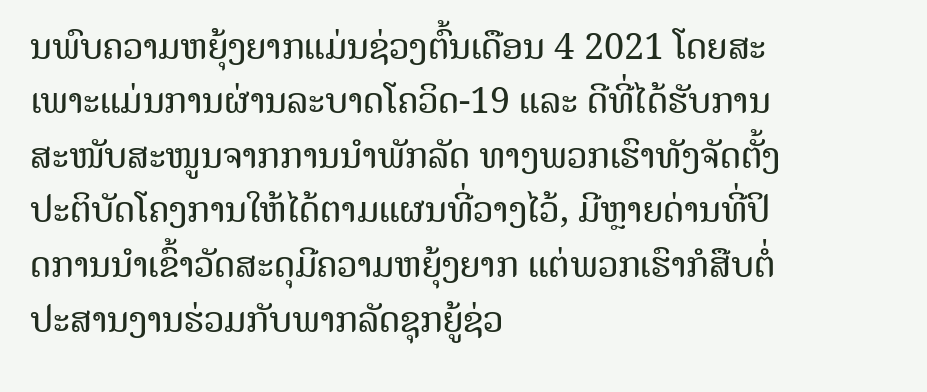ນພົບຄວາມຫຍຸ້ງຍາກແມ່ນຊ່ວງຕົ້ນເດືອນ 4 2021 ໂດຍສະເພາະແມ່ນການຜ່ານລະບາດໂຄວິດ-19 ແລະ ດີທີ່ໄດ້ຮັບການສະໜັບສະໜູນຈາກການນຳພັກລັດ ທາງພວກເຮົາທັງຈັດຕັ້ງປະຕິບັດໂຄງການໃຫ້ໄດ້ຕາມແຜນທີ່ວາງໄວ້, ມີຫຼາຍດ່ານທີ່ປິດການນຳເຂົ້າວັດສະດຸມີຄວາມຫຍຸ້ງຍາກ ແຕ່ພວກເຮົາກໍສືບຕໍ່ປະສານງານຮ່ວມກັບພາກລັດຊຸກຍູ້ຊ່ວ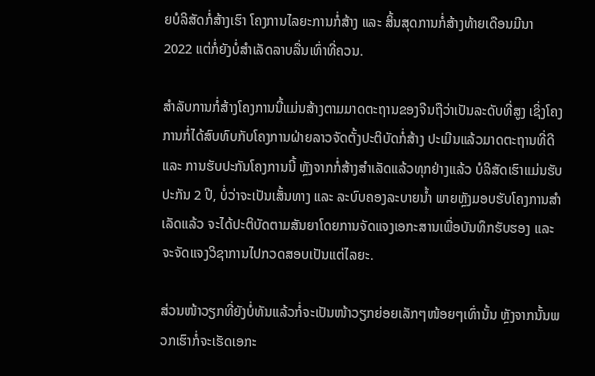ຍບໍລິສັດກໍ່ສ້າງເຮົາ ໂຄງການໄລຍະການກໍ່ສ້າງ ແລະ ສິ້ນສຸດການກໍ່ສ້າງທ້າຍເດືອນມີນາ 2022 ແຕ່ກໍ່ຍັງບໍ່ສຳເລັດລາບລື່ນເທົ່າທີ່ຄວນ.

ສຳລັບການກໍ່ສ້າງໂຄງການນີ້ແມ່ນສ້າງຕາມມາດຕະຖານຂອງຈີນຖືວ່າເປັນລະດັບທີ່ສູງ ເຊິ່ງໂຄງການກໍ່ໄດ້ສົບທົບກັບໂຄງການຝ່າຍລາວຈັດຕັ້ງປະຕິບັດກໍ່ສ້າງ ປະເມີນແລ້ວມາດຕະຖານທີ່ດີ ແລະ ການຮັບປະກັນໂຄງການນີ້ ຫຼັງຈາກກໍ່ສ້າງສຳເລັດແລ້ວທຸກຢ່າງແລ້ວ ບໍລິສັດເຮົາແມ່ນຮັບປະກັນ 2 ປີ, ບໍ່ວ່າຈະເປັນເສັ້ນທາງ ແລະ ລະບົບຄອງລະບາຍນໍ້າ ພາຍຫຼັງມອບຮັບໂຄງການສຳເລັດແລ້ວ ຈະໄດ້ປະຕິບັດຕາມສັນຍາໂດຍການຈັດແຈງເອກະສານເພື່ອບັນທຶກຮັບຮອງ ແລະ ຈະຈັດແຈງວິຊາການໄປກວດສອບເປັນແຕ່ໄລຍະ.

ສ່ວນໜ້າວຽກທີ່ຍັງບໍ່ທັນແລ້ວກໍ່ຈະເປັນໜ້າວຽກຍ່ອຍເລັກໆໜ້ອຍໆເທົ່ານັ້ນ ຫຼັງຈາກນັ້ນພວກເຮົາກໍ່ຈະເຮັດເອກະ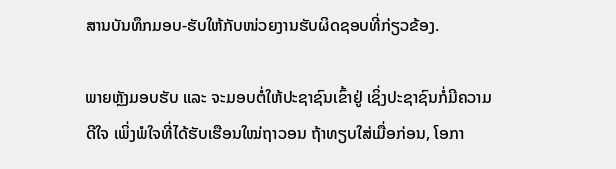ສານບັນທຶກມອບ-ຮັບໃຫ້ກັບໜ່ວຍງານຮັບຜິດຊອບທີ່ກ່ຽວຂ້ອງ.

ພາຍຫຼັງມອບຮັບ ແລະ ຈະມອບຕໍ່ໃຫ້ປະຊາຊົນເຂົ້າຢູ່ ເຊິ່ງປະຊາຊົນກໍ່ມີຄວາມດີໃຈ ເພິ່ງພໍໃຈທີ່ໄດ້ຮັບເຮືອນໃໝ່ຖາວອນ ຖ້າທຽບໃສ່ເມື່ອກ່ອນ, ໂອກາ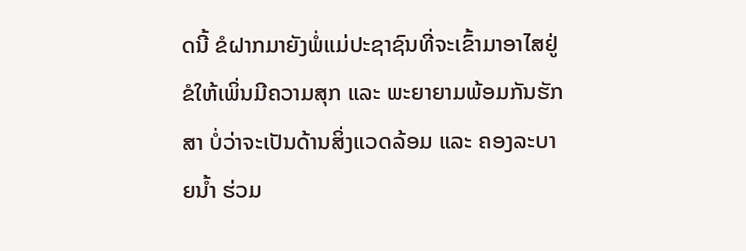ດນີ້ ຂໍຝາກມາຍັງພໍ່ແມ່ປະຊາຊົນທີ່ຈະເຂົ້າມາອາໄສຢູ່ຂໍໃຫ້ເພິ່ນມີຄວາມສຸກ ແລະ ພະຍາຍາມພ້ອມກັນຮັກສາ ບໍ່ວ່າຈະເປັນດ້ານສິ່ງແວດລ້ອມ ແລະ ຄອງລະບາຍນໍ້າ ຮ່ວມ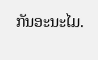ກັນອະນະໄມ.